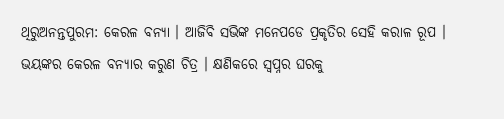ଥିରୁଅନନ୍ତପୁରମ: କେରଳ ବନ୍ୟା । ଆଜିବି ସଭିଙ୍କ ମନେପଡେ ପ୍ରକୃତିର ସେହି କରାଳ ରୂପ । ଭୟଙ୍କର କେରଳ ବନ୍ୟାର କରୁଣ ଚିତ୍ର । କ୍ଷଣିକରେ ସ୍ବପ୍ନର ଘରକୁ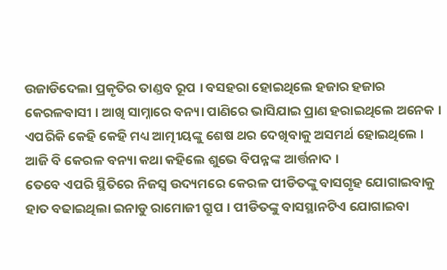ଉଜାଡିଦେଲା ପ୍ରକୃତିର ତାଣ୍ଡବ ରୂପ । ବସହରା ହୋଇଥିଲେ ହଜାର ହଜାର କେରଳବାସୀ । ଆଖି ସାମ୍ନାରେ ବନ୍ୟା ପାଣିରେ ଭାସିଯାଇ ପ୍ରାଣ ହରାଇଥିଲେ ଅନେକ । ଏପରିକି କେହି କେହି ମଧ୍ୟ ଆତ୍ମୀୟଙ୍କୁ ଶେଷ ଥର ଦେଖିବାକୁ ଅସମର୍ଥ ହୋଇଥିଲେ । ଆଜି ବି କେରଳ ବନ୍ୟା କଥା କହିଲେ ଶୁଭେ ବିପନ୍ନଙ୍କ ଆର୍ତ୍ତନାଦ ।
ତେବେ ଏପରି ସ୍ଥିତିରେ ନିଜସ୍ବ ଉଦ୍ୟମରେ କେରଳ ପୀଡିତଙ୍କୁ ବାସଗୃହ ଯୋଗାଇବାକୁ ହାତ ବଢାଇଥିଲା ଇନାଡୁ ରାମୋଜୀ ଗ୍ରୁପ । ପୀଡିତଙ୍କୁ ବାସସ୍ଥାନଟିଏ ଯୋଗାଇବା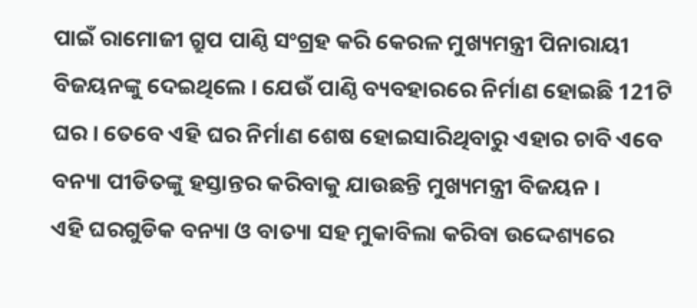ପାଇଁ ରାମୋଜୀ ଗ୍ରୁପ ପାଣ୍ଠି ସଂଗ୍ରହ କରି କେରଳ ମୁଖ୍ୟମନ୍ତ୍ରୀ ପିନାରାୟୀ ବିଜୟନଙ୍କୁ ଦେଇଥିଲେ । ଯେଉଁ ପାଣ୍ଠି ବ୍ୟବହାରରେ ନିର୍ମାଣ ହୋଇଛି 121ଟି ଘର । ତେବେ ଏହି ଘର ନିର୍ମାଣ ଶେଷ ହୋଇସାରିଥିବାରୁ ଏହାର ଚାବି ଏବେ ବନ୍ୟା ପୀଡିତଙ୍କୁ ହସ୍ତାନ୍ତର କରିବାକୁ ଯାଉଛନ୍ତି ମୁଖ୍ୟମନ୍ତ୍ରୀ ବିଜୟନ ।
ଏହି ଘରଗୁଡିକ ବନ୍ୟା ଓ ବାତ୍ୟା ସହ ମୁକାବିଲା କରିବା ଉଦ୍ଦେଶ୍ୟରେ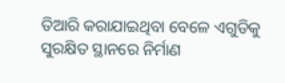ତିଆରି କରାଯାଇଥିବା ବେଳେ ଏଗୁଡିକୁ ସୁରକ୍ଷିତ ସ୍ଥାନରେ ନିର୍ମାଣ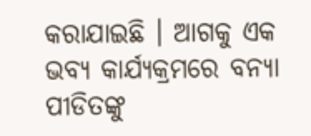କରାଯାଇଛି । ଆଗକୁ ଏକ ଭବ୍ୟ କାର୍ଯ୍ୟକ୍ରମରେ ବନ୍ୟା ପୀଡିତଙ୍କୁ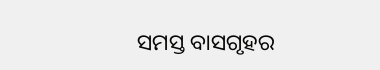ସମସ୍ତ ବାସଗୃହର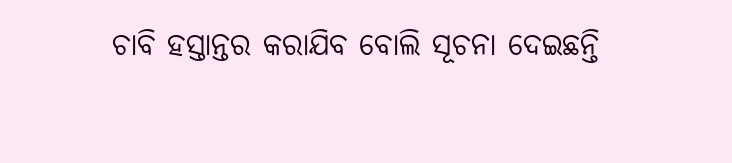ଚାବି ହସ୍ତାନ୍ତର କରାଯିବ ବୋଲି ସୂଚନା ଦେଇଛନ୍ତି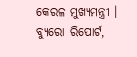କେରଳ ମୁଖ୍ୟମନ୍ତ୍ରୀ ।
ବ୍ୟୁରୋ ରିପୋର୍ଟ,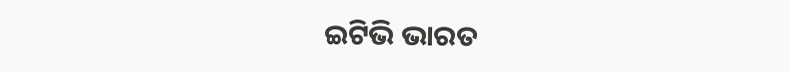ଇଟିଭି ଭାରତ